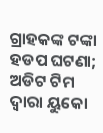ଗ୍ରାହକଙ୍କ ଟଙ୍କା ହଡପ ଘଟଣା; ଅଡିଟ ଟିମ ଦ୍ୱାରା ୟୁକୋ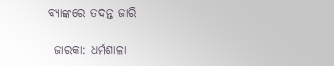ବ୍ୟାଙ୍କରେ ତଦନ୍ତ ଜାରି

 ଜାରକା: ଧର୍ମଶାଳା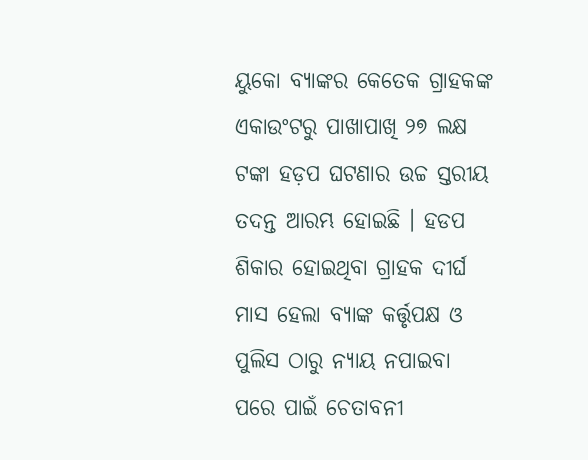ୟୁକୋ ବ୍ୟାଙ୍କର କେତେକ ଗ୍ରାହକଙ୍କ ଏକାଉଂଟରୁ ପାଖାପାଖି ୨୭ ଲକ୍ଷ ଟଙ୍କା ହଡ଼ପ ଘଟଣାର ଉଚ୍ଚ ସ୍ତରୀୟ ତଦନ୍ତ ଆରମ୍ଭ ହୋଇଛି । ହଡପ ଶିକାର ହୋଇଥିବା ଗ୍ରାହକ ଦୀର୍ଘ ମାସ ହେଲା ବ୍ୟାଙ୍କ କର୍ତ୍ତୃପକ୍ଷ ଓ ପୁଲିସ ଠାରୁ ନ୍ୟାୟ ନପାଇବା ପରେ ପାଇଁ ଚେତାବନୀ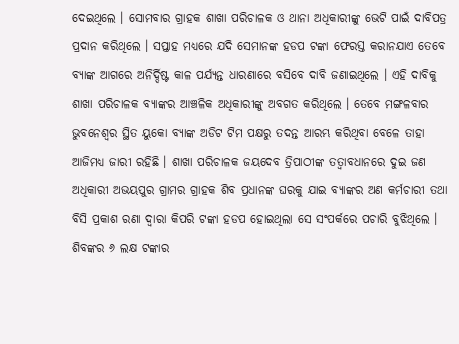ଦେଇଥିଲେ । ସୋମବାର ଗ୍ରାହକ ଶାଖା ପରିଚାଳକ ଓ ଥାନା ଅଧିକାରୀଙ୍କୁ ଭେଟି ପାଇଁ ଦାବିପତ୍ର ପ୍ରଦାନ କରିଥିଲେ । ସପ୍ତାହ ମଧ୍ୟରେ ଯଦି ସେମାନଙ୍କ ହଡପ ଟଙ୍କା ଫେରସ୍ତ କରାନଯାଏ ତେବେ ବ୍ୟାଙ୍କ ଆଗରେ ଅନିର୍ଦ୍ଦିଷ୍ଟ କାଳ ପର୍ଯ୍ୟନ୍ତ ଧାରଣାରେ ବସିବେ ଦାବି ଜଣାଇଥିଲେ । ଏହି ଦାବିକୁ ଶାଖା ପରିଚାଳକ ବ୍ୟାଙ୍କର ଆଞ୍ଚଳିକ ଅଧିକାରୀଙ୍କୁ ଅବଗତ କରିଥିଲେ । ତେବେ ମଙ୍ଗଳବାର ଭୁବନେଶ୍ୱର ସ୍ଥିତ ୟୁକୋ ବ୍ୟାଙ୍କ ଅଡିଟ ଟିମ ପକ୍ଷରୁ ତଦନ୍ତ ଆରମ୍ଭ କରିଥିବା ବେଳେ ତାହା ଆଜିମଧ୍ୟ ଜାରୀ ରହିଛି । ଶାଖା ପରିଚାଳକ ଜୟଦେବ ତ୍ରିପାଠୀଙ୍କ ତତ୍ୱାବଧାନରେ ଦୁଇ ଜଣ ଅଧିକାରୀ ଅଭୟପୁର ଗ୍ରାମର ଗ୍ରାହକ ଶିବ ପ୍ରଧାନଙ୍କ ଘରକୁ ଯାଇ ବ୍ୟାଙ୍କର ଅଣ କର୍ମଚାରୀ ତଥା ବିସି ପ୍ରକାଶ ରଣା ଦ୍ୱାରା କିପରି ଟଙ୍କା ହଡପ ହୋଇଥିଲା ସେ ସଂପର୍କରେ ପଚାରି ବୁଝିଥିଲେ । ଶିବଙ୍କର ୬ ଲକ୍ଷ ଟଙ୍କାର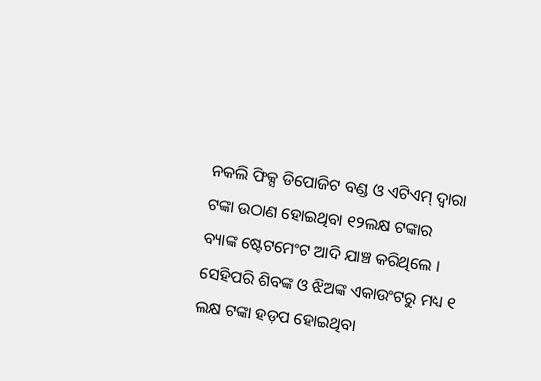ନକଲି ଫିକ୍ସ ଡିପୋଜିଟ ବଣ୍ଡ ଓ ଏଟିଏମ୍ ଦ୍ୱାରା ଟଙ୍କା ଉଠାଣ ହୋଇଥିବା ୧୨ଲକ୍ଷ ଟଙ୍କାର ବ୍ୟାଙ୍କ ଷ୍ଟେଟମେଂଟ ଆଦି ଯାଞ୍ଚ କରିଥିଲେ । ସେହିପରି ଶିବଙ୍କ ଓ ଝିଅଙ୍କ ଏକାଉଂଟରୁ ମଧ୍ୟ ୧ ଲକ୍ଷ ଟଙ୍କା ହଡ଼ପ ହୋଇଥିବା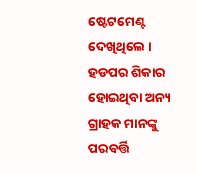ଷ୍ଟେଟମେଣ୍ଟ ଦେଖିଥିଲେ । ହଡପର ଶିକାର ହୋଇଥିବା ଅନ୍ୟ ଗ୍ରାହକ ମାନଙ୍କୁ ପରବର୍ତ୍ତି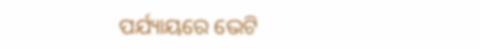ପର୍ଯ୍ୟାୟରେ ଭେଟି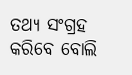ତଥ୍ୟ ସଂଗ୍ରହ କରିବେ ବୋଲି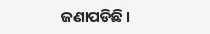ଜଣାପଡିଛି ।